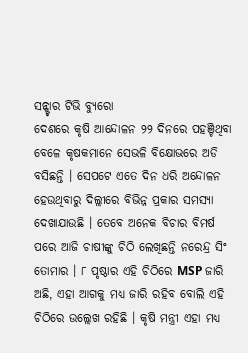ସନ୍ଷ୍ଟାର ଟିଭି ବ୍ୟୁରୋ
ଦେଶରେ କୃଷି ଆନ୍ଦୋଳନ ୨୨ ଦିନରେ ପହଞ୍ଚିଥିବା ବେଳେ କୃଷକମାନେ ସେଭଳି ବିକ୍ଷୋଭରେ ଅଡି ବସିଛନ୍ତି । ସେପଟେ ଏତେ ଦିନ ଧରି ଅନ୍ଦୋଳନ ହେଉଥିବାରୁ ଦିଲ୍ଲୀରେ ବିଭିନ୍ନ ପ୍ରକାର ସମସ୍ୟା ଦେଖାଯାଉଛି । ତେବେ ଅନେକ ବିଚାର ବିମର୍ଷ ପରେ ଆଜି ଚାଷୀଙ୍କୁ ଚିଠି ଲେଖିଛନ୍ତି ନରେନ୍ଦ୍ର ସିଂ ତୋମାର । ୮ ପୃଷ୍ଠାର ଏହି ଚିଠିରେ MSP ଜାରି ଅଛି, ଏହା ଆଗକୁ ମଧ୍ୟ ଜାରି ରହିବ ବୋଲି ଏହି ଚିଠିରେ ଉଲ୍ଲେଖ ରହିଛି । କୃଷି ମନ୍ତ୍ରୀ ଏହା ମଧ୍ୟ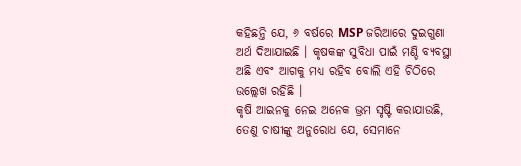କହିଛନ୍ତି ଯେ, ୬ ବର୍ଷରେ MSP ଜରିଆରେ ଦୁଇଗୁଣା ଅର୍ଥ ଦିଆଯାଇଛି । କୃଷକଙ୍କ ସୁବିଧା ପାଇଁ ମଣ୍ଡି ବ୍ୟବସ୍ଥା ଅଛି ଏବଂ ଆଗକୁ ମଧ୍ୟ ରହିବ ବୋଲି ଏହି ଚିଠିରେ ଉଲ୍ଲେଖ ରହିଛି ।
କୃଷି ଆଇନକୁ ନେଇ ଅନେକ ଭ୍ରମ ସୃଷ୍ଟି କରାଯାଉଛି, ତେଣୁ ଚାଷୀଙ୍କୁ ଅନୁରୋଧ ଯେ, ସେମାନେ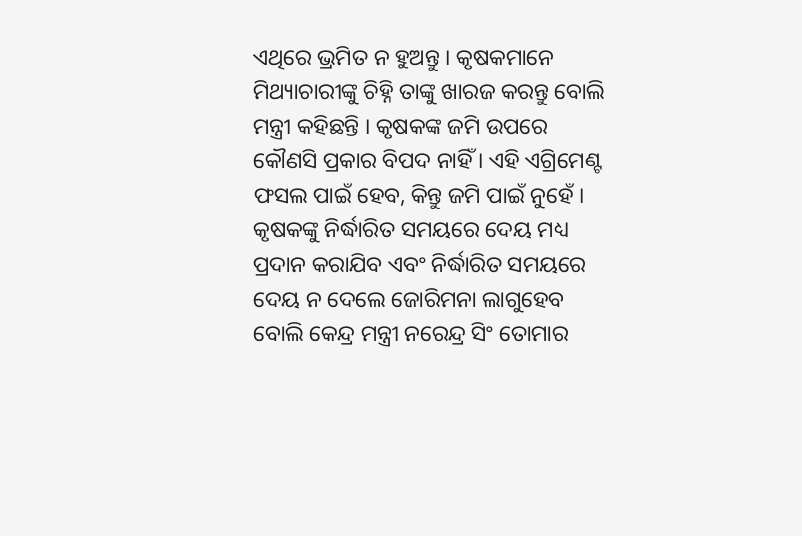ଏଥିରେ ଭ୍ରମିତ ନ ହୁଅନ୍ତୁ । କୃଷକମାନେ ମିଥ୍ୟାଚାରୀଙ୍କୁ ଚିହ୍ନି ତାଙ୍କୁ ଖାରଜ କରନ୍ତୁ ବୋଲି ମନ୍ତ୍ରୀ କହିଛନ୍ତି । କୃଷକଙ୍କ ଜମି ଉପରେ କୌଣସି ପ୍ରକାର ବିପଦ ନାହିଁ । ଏହି ଏଗ୍ରିମେଣ୍ଟ ଫସଲ ପାଇଁ ହେବ, କିନ୍ତୁ ଜମି ପାଇଁ ନୁହେଁ । କୃଷକଙ୍କୁ ନିର୍ଦ୍ଧାରିତ ସମୟରେ ଦେୟ ମଧ୍ୟ ପ୍ରଦାନ କରାଯିବ ଏବଂ ନିର୍ଦ୍ଧାରିତ ସମୟରେ ଦେୟ ନ ଦେଲେ ଜୋରିମନା ଲାଗୁହେବ ବୋଲି କେନ୍ଦ୍ର ମନ୍ତ୍ରୀ ନରେନ୍ଦ୍ର ସିଂ ତୋମାର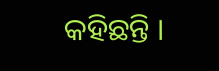କହିଛନ୍ତି ।